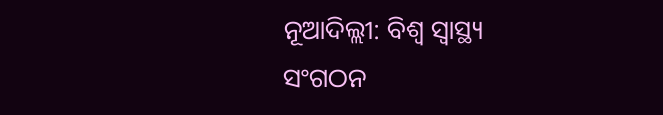ନୂଆଦିଲ୍ଲୀ: ବିଶ୍ୱ ସ୍ୱାସ୍ଥ୍ୟ ସଂଗଠନ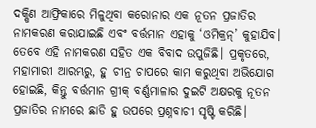ଦକ୍ଷିଣ ଆଫ୍ରିକାରେ ମିଳୁଥିବା କରୋନାର ଏକ ନୂତନ ପ୍ରଜାତିର ନାମକରଣ କରାଯାଇଛି ଏବଂ ବର୍ତ୍ତମାନ ଏହାକୁ ‘ଓମିକ୍ରନ୍’ କୁହାଯିବ। ତେବେ ଏହି ନାମକରଣ ସହିତ ଏକ ବିବାଦ ଉପୁଜିଛି। ପ୍ରକୃତରେ, ମହାମାରୀ ଆରମ୍ଭରୁ, ହୁ ଚୀନ୍ର ଚାପରେ କାମ କରୁଥିବା ଅଭିଯୋଗ ହୋଇଛି, କିନ୍ତୁ ବର୍ତ୍ତମାନ ଗ୍ରୀକ୍ ବର୍ଣ୍ଣମାଳାର ଦୁଇଟି ଅକ୍ଷରକୁ ନୂତନ ପ୍ରଜାତିର ନାମରେ ଛାଡି ହୁ ଉପରେ ପ୍ରଶ୍ନବାଚୀ ସୃଷ୍ଟି କରିଛି।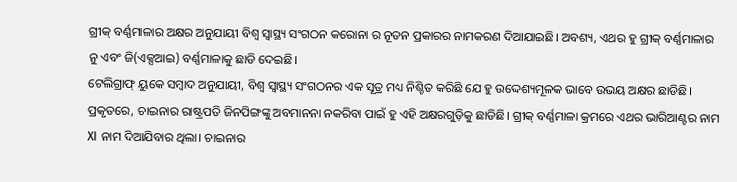ଗ୍ରୀକ୍ ବର୍ଣ୍ଣମାଳାର ଅକ୍ଷର ଅନୁଯାୟୀ ବିଶ୍ୱ ସ୍ୱାସ୍ଥ୍ୟ ସଂଗଠନ କରୋନା ର ନୂତନ ପ୍ରକାରର ନାମକରଣ ଦିଆଯାଇଛି। ଅବଶ୍ୟ, ଏଥର ହୁ ଗ୍ରୀକ୍ ବର୍ଣ୍ଣମାଳାର ନୁ ଏବଂ ଜି(ଏକ୍ସଆଇ) ବର୍ଣ୍ଣମାଳାକୁ ଛାଡି ଦେଇଛି।
ଟେଲିଗ୍ରାଫ୍ ୟୁକେ ସମ୍ବାଦ ଅନୁଯାୟୀ, ବିଶ୍ୱ ସ୍ୱାସ୍ଥ୍ୟ ସଂଗଠନର ଏକ ସୂତ୍ର ମଧ୍ୟ ନିଶ୍ଚିତ କରିଛି ଯେ ହୁ ଉଦ୍ଦେଶ୍ୟମୂଳକ ଭାବେ ଉଭୟ ଅକ୍ଷର ଛାଡିଛି। ପ୍ରକୃତରେ, ଚାଇନାର ରାଷ୍ଟ୍ରପତି ଜିନପିଙ୍ଗଙ୍କୁ ଅବମାନନା ନକରିବା ପାଇଁ ହୁ ଏହି ଅକ୍ଷରଗୁଡ଼ିକୁ ଛାଡିଛି। ଗ୍ରୀକ୍ ବର୍ଣ୍ଣମାଳା କ୍ରମରେ ଏଥର ଭାରିଆଣ୍ଟର ନାମ XI ନାମ ଦିଆଯିବାର ଥିଲା। ଚାଇନାର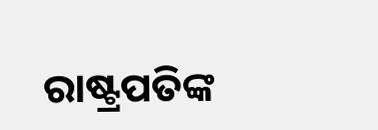ରାଷ୍ଟ୍ରପତିଙ୍କ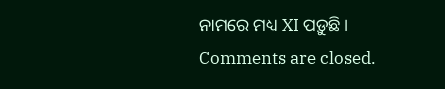ନାମରେ ମଧ୍ୟ XI ପଡ଼ୁଛି।
Comments are closed.